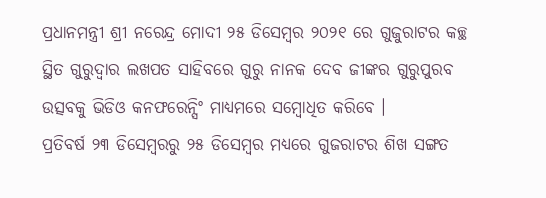ପ୍ରଧାନମନ୍ତ୍ରୀ ଶ୍ରୀ ନରେନ୍ଦ୍ର ମୋଦୀ ୨୫ ଡିସେମ୍ବର ୨୦୨୧ ରେ ଗୁଜୁରାଟର କଚ୍ଛ ସ୍ଥିତ ଗୁରୁଦ୍ୱାର ଲଖପତ ସାହିବରେ ଗୁରୁ ନାନକ ଦେବ ଜୀଙ୍କର ଗୁରୁପୁରବ ଉତ୍ସବକୁ ଭିଡିଓ କନଫରେନ୍ସିଂ ମାଧ୍ୟମରେ ସମ୍ବୋଧିତ କରିବେ ।
ପ୍ରତିବର୍ଷ ୨୩ ଡିସେମ୍ବରରୁ ୨୫ ଡିସେମ୍ବର ମଧ୍ୟରେ ଗୁଜରାଟର ଶିଖ ସଙ୍ଗତ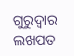ଗୁରୁଦ୍ୱାର ଲଖପତ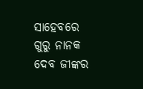ସାହେବରେ ଗୁରୁ ନାନକ ଦେବ ଜୀଙ୍କର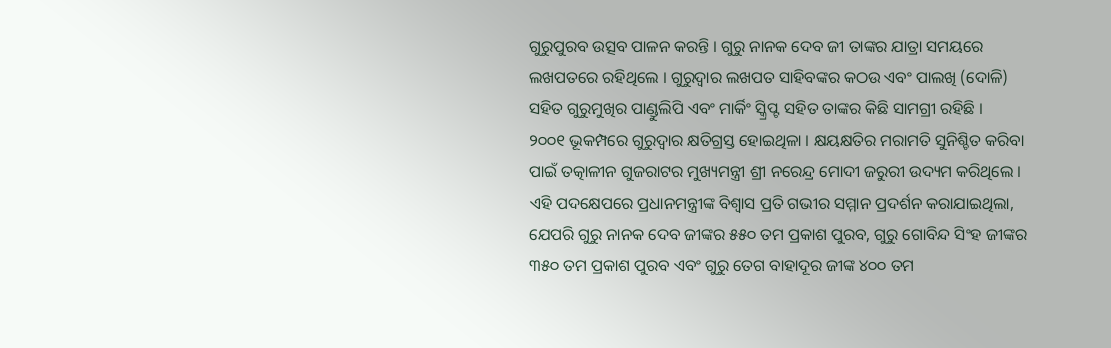ଗୁରୁପୁରବ ଉତ୍ସବ ପାଳନ କରନ୍ତି । ଗୁରୁ ନାନକ ଦେବ ଜୀ ତାଙ୍କର ଯାତ୍ରା ସମୟରେ ଲଖପତରେ ରହିଥିଲେ । ଗୁରୁଦ୍ୱାର ଲଖପତ ସାହିବଙ୍କର କଠଉ ଏବଂ ପାଲଖି (ଦୋଳି) ସହିତ ଗୁରୁମୁଖିର ପାଣ୍ଡୁଲିପି ଏବଂ ମାର୍କିଂ ସ୍କ୍ରିପ୍ଟ ସହିତ ତାଙ୍କର କିଛି ସାମଗ୍ରୀ ରହିଛି ।
୨୦୦୧ ଭୂକମ୍ପରେ ଗୁରୁଦ୍ୱାର କ୍ଷତିଗ୍ରସ୍ତ ହୋଇଥିଳା । କ୍ଷୟକ୍ଷତିର ମରାମତି ସୁନିଶ୍ଚିତ କରିବା ପାଇଁ ତତ୍କାଳୀନ ଗୁଜରାଟର ମୁଖ୍ୟମନ୍ତ୍ରୀ ଶ୍ରୀ ନରେନ୍ଦ୍ର ମୋଦୀ ଜରୁରୀ ଉଦ୍ୟମ କରିଥିଲେ । ଏହି ପଦକ୍ଷେପରେ ପ୍ରଧାନମନ୍ତ୍ରୀଙ୍କ ବିଶ୍ୱାସ ପ୍ରତି ଗଭୀର ସମ୍ମାନ ପ୍ରଦର୍ଶନ କରାଯାଇଥିଲା, ଯେପରି ଗୁରୁ ନାନକ ଦେବ ଜୀଙ୍କର ୫୫୦ ତମ ପ୍ରକାଶ ପୁରବ, ଗୁରୁ ଗୋବିନ୍ଦ ସିଂହ ଜୀଙ୍କର ୩୫୦ ତମ ପ୍ରକାଶ ପୁରବ ଏବଂ ଗୁରୁ ତେଗ ବାହାଦୂର ଜୀଙ୍କ ୪୦୦ ତମ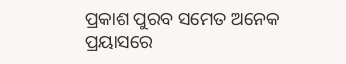ପ୍ରକାଶ ପୁରବ ସମେତ ଅନେକ ପ୍ରୟାସରେ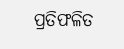ପ୍ରତିଫଳିତ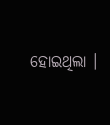ହୋଇଥିଲା ।